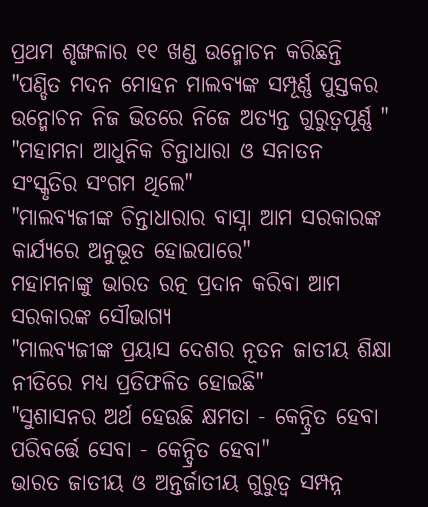ପ୍ରଥମ ଶୃଙ୍ଖଳାର ୧୧ ଖଣ୍ଡ ଉନ୍ମୋଚନ କରିଛନ୍ତି
"ପଣ୍ଡିତ ମଦନ ମୋହନ ମାଲବ୍ୟଙ୍କ ସମ୍ପୂର୍ଣ୍ଣ ପୁସ୍ତକର ଉନ୍ମୋଚନ ନିଜ ଭିତରେ ନିଜେ ଅତ୍ୟନ୍ତ ଗୁରୁତ୍ୱପୂର୍ଣ୍ଣ "
"ମହାମନା ଆଧୁନିକ ଚିନ୍ତାଧାରା ଓ ସନାତନ ସଂସ୍କୃତିର ସଂଗମ ଥିଲେ"
"ମାଲବ୍ୟଜୀଙ୍କ ଚିନ୍ତାଧାରାର ବାସ୍ନା ଆମ ସରକାରଙ୍କ କାର୍ଯ୍ୟରେ ଅନୁଭୂତ ହୋଇପାରେ"
ମହାମନାଙ୍କୁ ଭାରତ ରତ୍ନ ପ୍ରଦାନ କରିବା ଆମ ସରକାରଙ୍କ ସୌଭାଗ୍ୟ
"ମାଲବ୍ୟଜୀଙ୍କ ପ୍ରୟାସ ଦେଶର ନୂତନ ଜାତୀୟ ଶିକ୍ଷା ନୀତିରେ ମଧ୍ୟ ପ୍ରତିଫଳିତ ହୋଇଛି"
"ସୁଶାସନର ଅର୍ଥ ହେଉଛି କ୍ଷମତା - କେନ୍ଦ୍ରିତ ହେବା ପରିବର୍ତ୍ତେ ସେବା - କେନ୍ଦ୍ରିତ ହେବା"
ଭାରତ ଜାତୀୟ ଓ ଅନ୍ତର୍ଜାତୀୟ ଗୁରୁତ୍ୱ ସମ୍ପନ୍ନ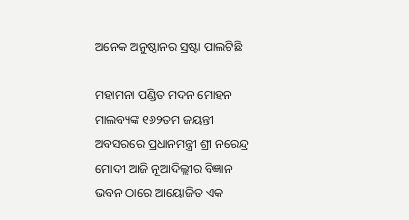ଅନେକ ଅନୁଷ୍ଠାନର ସ୍ରଷ୍ଟା ପାଲଟିଛି

ମହାମନା ପଣ୍ଡିତ ମଦନ ମୋହନ ମାଲବ୍ୟଙ୍କ ୧୬୨ତମ ଜୟନ୍ତୀ ଅବସରରେ ପ୍ରଧାନମନ୍ତ୍ରୀ ଶ୍ରୀ ନରେନ୍ଦ୍ର ମୋଦୀ ଆଜି ନୂଆଦିଲ୍ଲୀର ବିଜ୍ଞାନ ଭବନ ଠାରେ ଆୟୋଜିତ ଏକ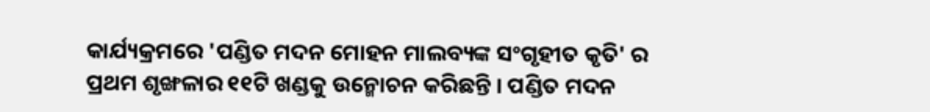କାର୍ଯ୍ୟକ୍ରମରେ 'ପଣ୍ଡିତ ମଦନ ମୋହନ ମାଲବ୍ୟଙ୍କ ସଂଗୃହୀତ କୃତି' ର ପ୍ରଥମ ଶୃଙ୍ଖଳାର ୧୧ଟି ଖଣ୍ଡକୁ ଉନ୍ମୋଚନ କରିଛନ୍ତି । ପଣ୍ଡିତ ମଦନ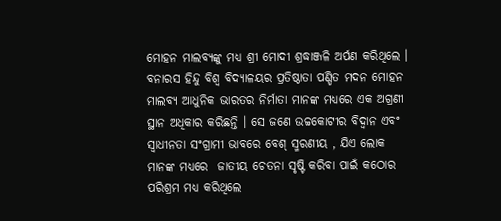ମୋହନ ମାଲବ୍ୟଙ୍କୁ ମଧ୍ୟ ଶ୍ରୀ ମୋଦୀ ଶ୍ରଦ୍ଧାଞ୍ଜଳି ଅର୍ପଣ କରିଥିଲେ । ବନାରସ ହିନ୍ଦୁ ବିଶ୍ୱ ବିଦ୍ୟାଳୟର ପ୍ରତିଷ୍ଠାତା ପଣ୍ଡିତ ମଦନ ମୋହନ ମାଲବ୍ୟ ଆଧୁନିକ ଭାରତର ନିର୍ମାତା ମାନଙ୍କ ମଧ୍ୟରେ ଏକ ଅଗ୍ରଣୀ ସ୍ଥାନ ଅଧିକାର କରିଛନ୍ତି । ସେ ଜଣେ ଉଚ୍ଚକୋଟୀର ବିଦ୍ୱାନ ଏବଂ ସ୍ୱାଧୀନତା ସଂଗ୍ରାମୀ ଭାବରେ ବେଶ୍ ସ୍ମରଣୀୟ , ଯିଏ ଲୋକ ମାନଙ୍କ ମଧ୍ୟରେ  ଜାତୀୟ ଚେତନା ସୃଷ୍ଟି କରିବା ପାଇଁ କଠୋର ପରିଶ୍ରମ ମଧ୍ୟ କରିଥିଲେ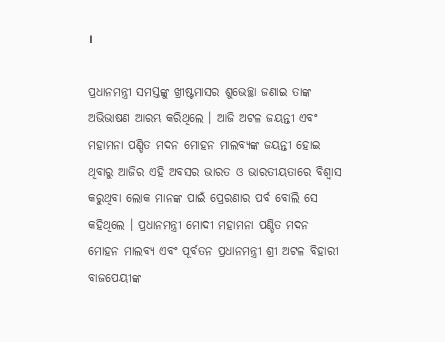।

ପ୍ରଧାନମନ୍ତ୍ରୀ ସମସ୍ତଙ୍କୁ ଖ୍ରୀଷ୍ଟମାସର ଶୁଭେଚ୍ଛା ଜଣାଇ ତାଙ୍କ ଅଭିଭାଷଣ ଆରମ୍ଭ କରିଥିଲେ । ଆଜି ଅଟଳ ଜୟନ୍ତୀ ଏବଂ ମହାମନା ପଣ୍ଡିତ ମଦନ ମୋହନ ମାଲବ୍ୟଙ୍କ ଜୟନ୍ତୀ ହୋଇ ଥିବାରୁ ଆଜିର ଏହି ଅବସର ଭାରତ ଓ ଭାରତୀୟତାରେ ବିଶ୍ୱାସ କରୁଥିବା ଲୋକ ମାନଙ୍କ ପାଇଁ ପ୍ରେରଣାର ପର୍ବ ବୋଲି ସେ କହିଥିଲେ । ପ୍ରଧାନମନ୍ତ୍ରୀ ମୋଦୀ ମହାମନା ପଣ୍ଡିତ ମଦନ ମୋହନ ମାଲବ୍ୟ ଏବଂ ପୂର୍ବତନ ପ୍ରଧାନମନ୍ତ୍ରୀ ଶ୍ରୀ ଅଟଳ ବିହାରୀ ବାଜପେୟୀଙ୍କ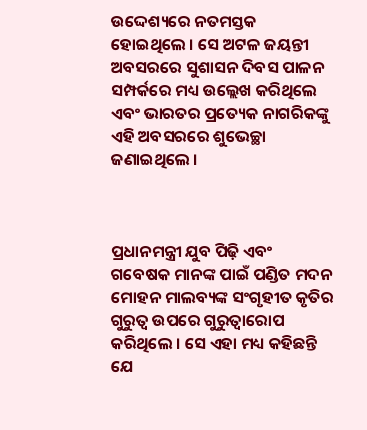ଉଦ୍ଦେଶ୍ୟରେ ନତମସ୍ତକ ହୋଇଥିଲେ । ସେ ଅଟଳ ଜୟନ୍ତୀ ଅବସରରେ ସୁଶାସନ ଦିବସ ପାଳନ ସମ୍ପର୍କରେ ମଧ୍ୟ ଉଲ୍ଲେଖ କରିଥିଲେ ଏବଂ ଭାରତର ପ୍ରତ୍ୟେକ ନାଗରିକଙ୍କୁ ଏହି ଅବସରରେ ଶୁଭେଚ୍ଛା ଜଣାଇଥିଲେ ।



ପ୍ରଧାନମନ୍ତ୍ରୀ ଯୁବ ପିଢ଼ି ଏବଂ ଗବେଷକ ମାନଙ୍କ ପାଇଁ ପଣ୍ଡିତ ମଦନ ମୋହନ ମାଲବ୍ୟଙ୍କ ସଂଗୃହୀତ କୃତିର ଗୁରୁତ୍ୱ ଉପରେ ଗୁରୁତ୍ୱାରୋପ କରିଥିଲେ । ସେ ଏହା ମଧ୍ୟ କହିଛନ୍ତି ଯେ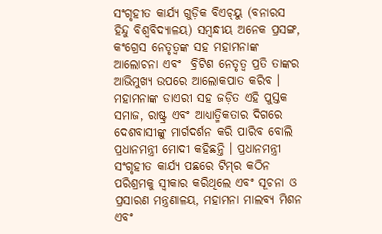ସଂଗୃହୀତ କାର୍ଯ୍ୟ ଗୁଡ଼ିକ ବିଏଚ୍‌ୟୁ (ବନାରସ ହିନ୍ଦୁ ବିଶ୍ୱବିଦ୍ୟାଳୟ) ସମ୍ବନ୍ଧୀୟ ଅନେକ ପ୍ରସଙ୍ଗ, କଂଗ୍ରେସ ନେତୃତ୍ୱଙ୍କ ସହ ମହାମନାଙ୍କ ଆଲୋଚନା ଏବଂ  ବ୍ରିଟିଶ ନେତୃତ୍ୱ ପ୍ରତି ତାଙ୍କର ଆଭିମୁଖ୍ୟ ଉପରେ ଆଲୋକପାତ କରିବ । ମହାମନାଙ୍କ ଡାଏରୀ ସହ ଜଡ଼ିତ ଏହି ପୁସ୍ତକ ସମାଜ, ରାଷ୍ଟ୍ର ଏବଂ ଆଧ୍ୟାତ୍ମିକତାର ଦିଗରେ ଦେଶବାସୀଙ୍କୁ ମାର୍ଗଦର୍ଶନ କରି ପାରିବ ବୋଲି ପ୍ରଧାନମନ୍ତ୍ରୀ ମୋଦୀ କହିଛନ୍ତି । ପ୍ରଧାନମନ୍ତ୍ରୀ ସଂଗୃହୀତ କାର୍ଯ୍ୟ ପଛରେ ଟିମ୍‌ର କଠିନ ପରିଶ୍ରମକୁ ସ୍ୱୀକାର କରିଥିଲେ ଏବଂ ସୂଚନା ଓ ପ୍ରସାରଣ ମନ୍ତ୍ରଣାଳୟ, ମହାମନା ମାଲବ୍ୟ ମିଶନ ଏବଂ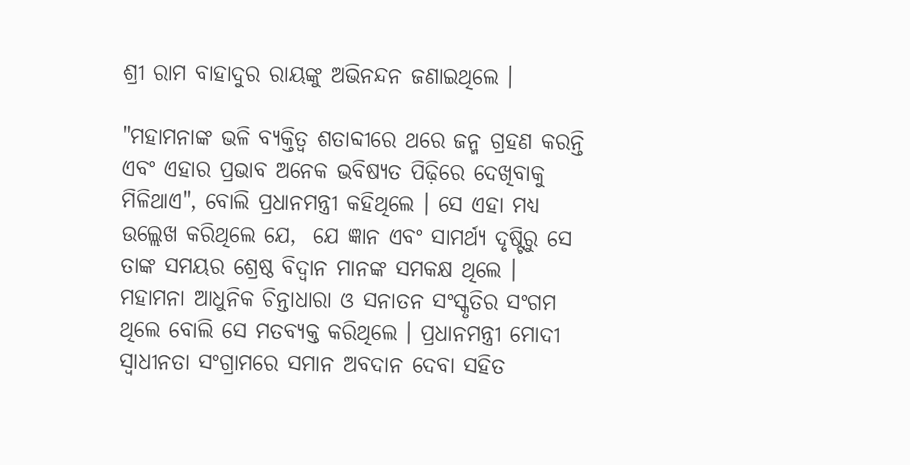ଶ୍ରୀ ରାମ ବାହାଦୁର ରାୟଙ୍କୁ ଅଭିନନ୍ଦନ ଜଣାଇଥିଲେ ।

"ମହାମନାଙ୍କ ଭଳି ବ୍ୟକ୍ତିତ୍ୱ ଶତାବ୍ଦୀରେ ଥରେ ଜନ୍ମ ଗ୍ରହଣ କରନ୍ତି ଏବଂ ଏହାର ପ୍ରଭାବ ଅନେକ ଭବିଷ୍ୟତ ପିଢ଼ିରେ ଦେଖିବାକୁ ମିଳିଥାଏ", ବୋଲି ପ୍ରଧାନମନ୍ତ୍ରୀ କହିଥିଲେ । ସେ ଏହା ମଧ୍ୟ ଉଲ୍ଲେଖ କରିଥିଲେ ଯେ,  ଯେ ଜ୍ଞାନ ଏବଂ ସାମର୍ଥ୍ୟ ଦୃଷ୍ଟିରୁ ସେ ତାଙ୍କ ସମୟର ଶ୍ରେଷ୍ଠ ବିଦ୍ୱାନ ମାନଙ୍କ ସମକକ୍ଷ ଥିଲେ । ମହାମନା ଆଧୁନିକ ଚିନ୍ତାଧାରା ଓ ସନାତନ ସଂସ୍କୃତିର ସଂଗମ ଥିଲେ ବୋଲି ସେ ମତବ୍ୟକ୍ତ କରିଥିଲେ । ପ୍ରଧାନମନ୍ତ୍ରୀ ମୋଦୀ ସ୍ୱାଧୀନତା ସଂଗ୍ରାମରେ ସମାନ ଅବଦାନ ଦେବା ସହିତ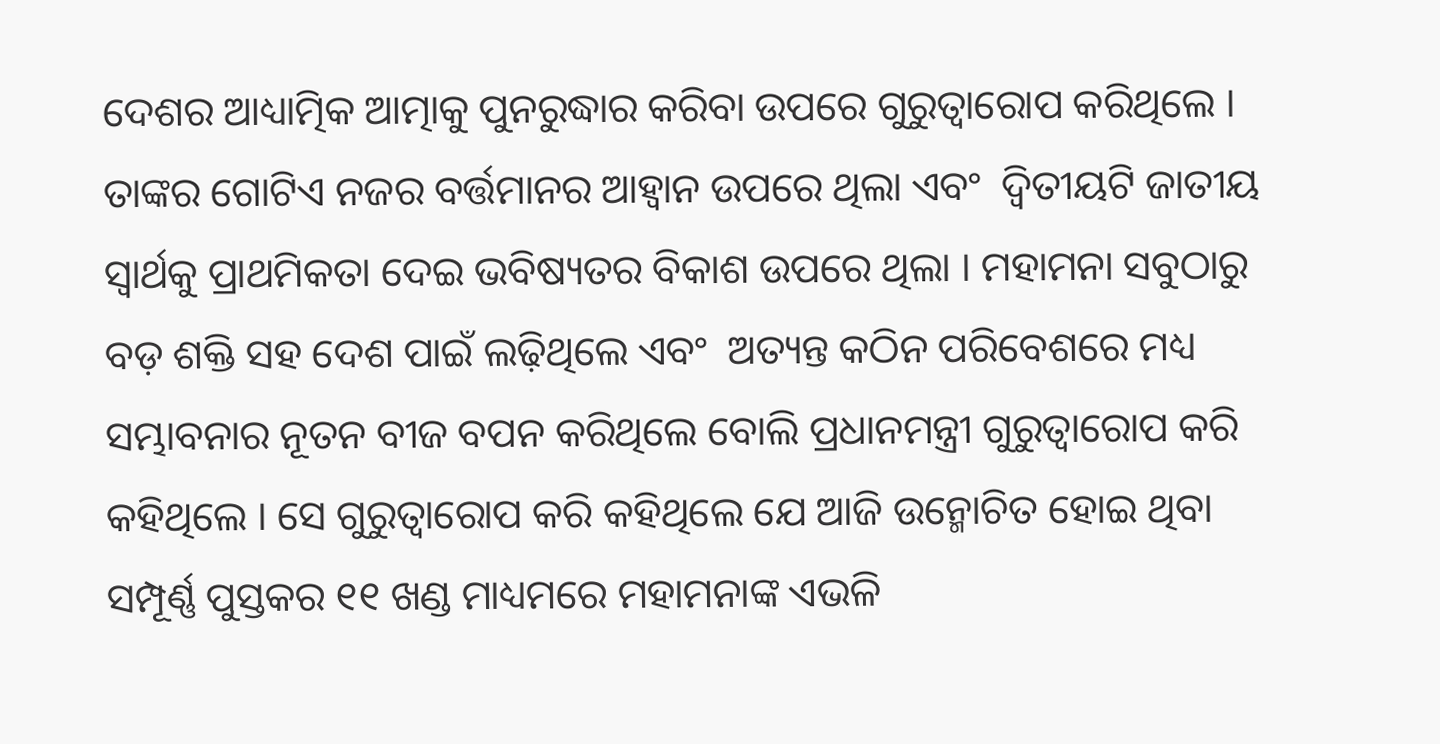ଦେଶର ଆଧ୍ୟାତ୍ମିକ ଆତ୍ମାକୁ ପୁନରୁଦ୍ଧାର କରିବା ଉପରେ ଗୁରୁତ୍ୱାରୋପ କରିଥିଲେ । ତାଙ୍କର ଗୋଟିଏ ନଜର ବର୍ତ୍ତମାନର ଆହ୍ୱାନ ଉପରେ ଥିଲା ଏବଂ  ଦ୍ୱିତୀୟଟି ଜାତୀୟ ସ୍ୱାର୍ଥକୁ ପ୍ରାଥମିକତା ଦେଇ ଭବିଷ୍ୟତର ବିକାଶ ଉପରେ ଥିଲା । ମହାମନା ସବୁଠାରୁ ବଡ଼ ଶକ୍ତି ସହ ଦେଶ ପାଇଁ ଲଢ଼ିଥିଲେ ଏବଂ  ଅତ୍ୟନ୍ତ କଠିନ ପରିବେଶରେ ମଧ୍ୟ ସମ୍ଭାବନାର ନୂତନ ବୀଜ ବପନ କରିଥିଲେ ବୋଲି ପ୍ରଧାନମନ୍ତ୍ରୀ ଗୁରୁତ୍ୱାରୋପ କରି କହିଥିଲେ । ସେ ଗୁରୁତ୍ୱାରୋପ କରି କହିଥିଲେ ଯେ ଆଜି ଉନ୍ମୋଚିତ ହୋଇ ଥିବା ସମ୍ପୂର୍ଣ୍ଣ ପୁସ୍ତକର ୧୧ ଖଣ୍ଡ ମାଧ୍ୟମରେ ମହାମନାଙ୍କ ଏଭଳି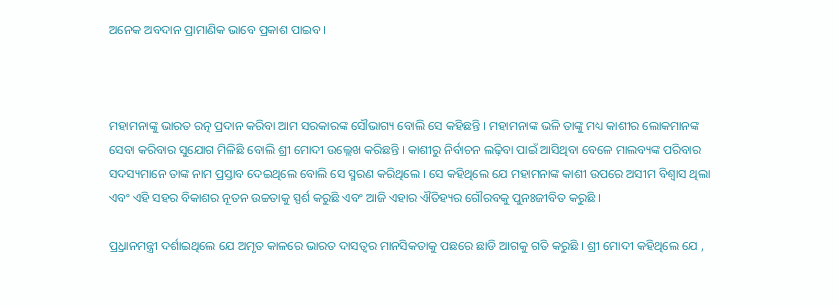ଅନେକ ଅବଦାନ ପ୍ରାମାଣିକ ଭାବେ ପ୍ରକାଶ ପାଇବ ।



ମହାମନାଙ୍କୁ ଭାରତ ରତ୍ନ ପ୍ରଦାନ କରିବା ଆମ ସରକାରଙ୍କ ସୌଭାଗ୍ୟ ବୋଲି ସେ କହିଛନ୍ତି । ମହାମନାଙ୍କ ଭଳି ତାଙ୍କୁ ମଧ୍ୟ କାଶୀର ଲୋକମାନଙ୍କ ସେବା କରିବାର ସୁଯୋଗ ମିଳିଛି ବୋଲି ଶ୍ରୀ ମୋଦୀ ଉଲ୍ଲେଖ କରିଛନ୍ତି । କାଶୀରୁ ନିର୍ବାଚନ ଲଢ଼ିବା ପାଇଁ ଆସିଥିବା ବେଳେ ମାଲବ୍ୟଙ୍କ ପରିବାର ସଦସ୍ୟମାନେ ତାଙ୍କ ନାମ ପ୍ରସ୍ତାବ ଦେଇଥିଲେ ବୋଲି ସେ ସ୍ମରଣ କରିଥିଲେ । ସେ କହିଥିଲେ ଯେ ମହାମନାଙ୍କ କାଶୀ ଉପରେ ଅସୀମ ବିଶ୍ୱାସ ଥିଲା ଏବଂ ଏହି ସହର ବିକାଶର ନୂତନ ଉଚ୍ଚତାକୁ ସ୍ପର୍ଶ କରୁଛି ଏବଂ ଆଜି ଏହାର ଐତିହ୍ୟର ଗୌରବକୁ ପୁନଃଜୀବିତ କରୁଛି ।

ପ୍ର୍ରଧାନମନ୍ତ୍ରୀ ଦର୍ଶାଇଥିଲେ ଯେ ଅମୃତ କାଳରେ ଭାରତ ଦାସତ୍ୱର ମାନସିକତାକୁ ପଛରେ ଛାଡି ଆଗକୁ ଗତି କରୁଛି । ଶ୍ରୀ ମୋଦୀ କହିଥିଲେ ଯେ ,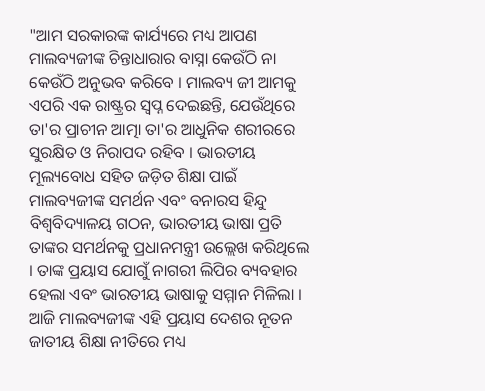"ଆମ ସରକାରଙ୍କ କାର୍ଯ୍ୟରେ ମଧ୍ୟ ଆପଣ ମାଲବ୍ୟଜୀଙ୍କ ଚିନ୍ତାଧାରାର ବାସ୍ନା କେଉଁଠି ନା କେଉଁଠି ଅନୁଭବ କରିବେ । ମାଲବ୍ୟ ଜୀ ଆମକୁ ଏପରି ଏକ ରାଷ୍ଟ୍ରର ସ୍ୱପ୍ନ ଦେଇଛନ୍ତି, ଯେଉଁଥିରେ ତା'ର ପ୍ରାଚୀନ ଆତ୍ମା ତା'ର ଆଧୁନିକ ଶରୀରରେ ସୁରକ୍ଷିତ ଓ ନିରାପଦ ରହିବ । ଭାରତୀୟ ମୂଲ୍ୟବୋଧ ସହିତ ଜଡ଼ିତ ଶିକ୍ଷା ପାଇଁ ମାଲବ୍ୟଜୀଙ୍କ ସମର୍ଥନ ଏବଂ ବନାରସ ହିନ୍ଦୁ ବିଶ୍ୱବିଦ୍ୟାଳୟ ଗଠନ, ଭାରତୀୟ ଭାଷା ପ୍ରତି ତାଙ୍କର ସମର୍ଥନକୁ ପ୍ରଧାନମନ୍ତ୍ରୀ ଉଲ୍ଲେଖ କରିଥିଲେ । ତାଙ୍କ ପ୍ରୟାସ ଯୋଗୁଁ ନାଗରୀ ଲିପିର ବ୍ୟବହାର ହେଲା ଏବଂ ଭାରତୀୟ ଭାଷାକୁ ସମ୍ମାନ ମିଳିଲା । ଆଜି ମାଲବ୍ୟଜୀଙ୍କ ଏହି ପ୍ରୟାସ ଦେଶର ନୂତନ ଜାତୀୟ ଶିକ୍ଷା ନୀତିରେ ମଧ୍ୟ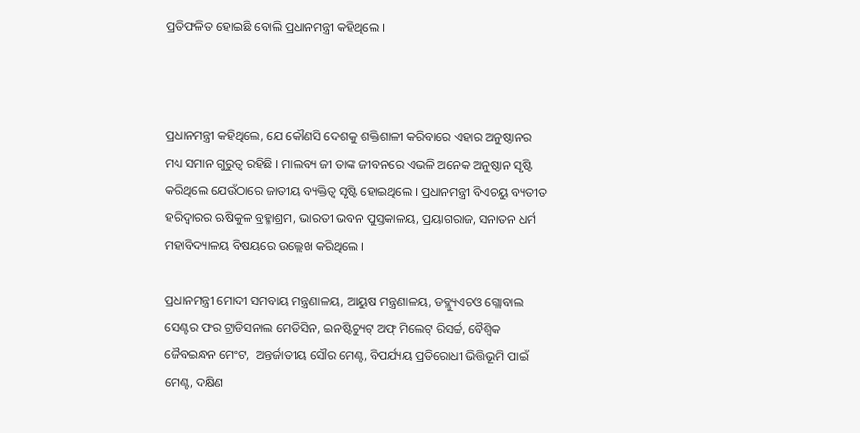ପ୍ରତିଫଳିତ ହୋଇଛି ବୋଲି ପ୍ରଧାନମନ୍ତ୍ରୀ କହିଥିଲେ ।



ପ୍ରଧାନମନ୍ତ୍ରୀ କହିଥିଲେ, ଯେ କୌଣସି ଦେଶକୁ ଶକ୍ତିଶାଳୀ କରିବାରେ ଏହାର ଅନୁଷ୍ଠାନର ମଧ୍ୟ ସମାନ ଗୁରୁତ୍ୱ ରହିଛି । ମାଲବ୍ୟ ଜୀ ତାଙ୍କ ଜୀବନରେ ଏଭଳି ଅନେକ ଅନୁଷ୍ଠାନ ସୃଷ୍ଟି କରିଥିଲେ ଯେଉଁଠାରେ ଜାତୀୟ ବ୍ୟକ୍ତିତ୍ୱ ସୃଷ୍ଟି ହୋଇଥିଲେ । ପ୍ରଧାନମନ୍ତ୍ରୀ ବିଏଚୟୁ ବ୍ୟତୀତ ହରିଦ୍ୱାରର ଋଷିକୁଳ ବ୍ରହ୍ମାଶ୍ରମ, ଭାରତୀ ଭବନ ପୁସ୍ତକାଳୟ, ପ୍ରୟାଗରାଜ, ସନାତନ ଧର୍ମ ମହାବିଦ୍ୟାଳୟ ବିଷୟରେ ଉଲ୍ଲେଖ କରିଥିଲେ ।

ପ୍ରଧାନମନ୍ତ୍ରୀ ମୋଦୀ ସମବାୟ ମନ୍ତ୍ରଣାଳୟ, ଆୟୁଷ ମନ୍ତ୍ରଣାଳୟ, ଡବ୍ଲ୍ୟୁଏଚଓ ଗ୍ଲୋବାଲ ସେଣ୍ଟର ଫର ଟ୍ରାଡିସନାଲ ମେଡିସିନ, ଇନଷ୍ଟିଚ୍ୟୁଟ୍ ଅଫ୍ ମିଲେଟ୍ ରିସର୍ଚ୍ଚ, ବୈଶ୍ୱିକ ଜୈବଇନ୍ଧନ ମେଂଟ,  ଅନ୍ତର୍ଜାତୀୟ ସୌର ମେଣ୍ଟ, ବିପର୍ଯ୍ୟୟ ପ୍ରତିରୋଧୀ ଭିତ୍ତିଭୂମି ପାଇଁ ମେଣ୍ଟ, ଦକ୍ଷିଣ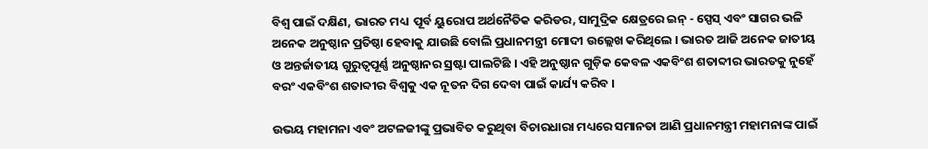ବିଶ୍ୱ ପାଇଁ ଦକ୍ଷିଣ, ଭାରତ ମଧ୍ୟ  ପୂର୍ବ ୟୁରୋପ ଅର୍ଥନୈତିକ କରିଡର, ସାମୁଦ୍ରିକ କ୍ଷେତ୍ରରେ ଇନ୍ - ସ୍ପେସ୍ ଏବଂ ସାଗର ଭଳି ଅନେକ ଅନୁଷ୍ଠାନ ପ୍ରତିଷ୍ଠା ହେବାକୁ ଯାଉଛି ବୋଲି ପ୍ରଧାନମନ୍ତ୍ରୀ ମୋଦୀ ଉଲ୍ଲେଖ କରିଥିଲେ । ଭାରତ ଆଜି ଅନେକ ଜାତୀୟ ଓ ଅନ୍ତର୍ଜାତୀୟ ଗୁରୁତ୍ୱପୂର୍ଣ୍ଣ ଅନୁଷ୍ଠାନର ସ୍ରଷ୍ଟା ପାଲଟିଛି । ଏହି ଅନୁଷ୍ଠାନ ଗୁଡ଼ିକ କେବଳ ଏକବିଂଶ ଶତାବ୍ଦୀର ଭାରତକୁ ନୁହେଁ ବରଂ ଏକବିଂଶ ଶତାବ୍ଦୀର ବିଶ୍ୱକୁ ଏକ ନୂତନ ଦିଗ ଦେବା ପାଇଁ କାର୍ଯ୍ୟ କରିବ ।

ଉଭୟ ମହାମନା ଏବଂ ଅଟଳଜୀଙ୍କୁ ପ୍ରଭାବିତ କରୁଥିବା ବିଚାରଧାରା ମଧ୍ୟରେ ସମାନତା ଆଣି ପ୍ରଧାନମନ୍ତ୍ରୀ ମହାମନାଙ୍କ ପାଇଁ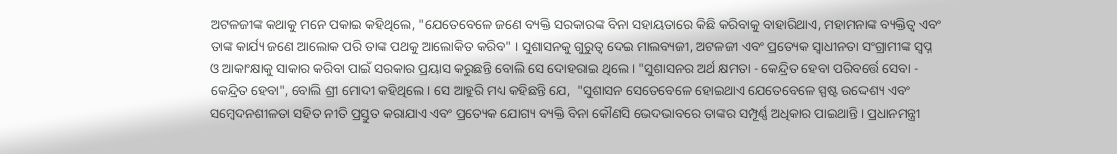ଅଟଳଜୀଙ୍କ କଥାକୁ ମନେ ପକାଇ କହିଥିଲେ, "ଯେତେବେଳେ ଜଣେ ବ୍ୟକ୍ତି ସରକାରଙ୍କ ବିନା ସହାୟତାରେ କିଛି କରିବାକୁ ବାହାରିଥାଏ, ମହାମନାଙ୍କ ବ୍ୟକ୍ତିତ୍ୱ ଏବଂ ତାଙ୍କ କାର୍ଯ୍ୟ ଜଣେ ଆଲୋକ ପରି ତାଙ୍କ ପଥକୁ ଆଲୋକିତ କରିବ" । ସୁଶାସନକୁ ଗୁରୁତ୍ୱ ଦେଇ ମାଲବ୍ୟଜୀ, ଅଟଳଜୀ ଏବଂ ପ୍ରତ୍ୟେକ ସ୍ୱାଧୀନତା ସଂଗ୍ରାମୀଙ୍କ ସ୍ୱପ୍ନ ଓ ଆକାଂକ୍ଷାକୁ ସାକାର କରିବା ପାଇଁ ସରକାର ପ୍ରୟାସ କରୁଛନ୍ତି ବୋଲି ସେ ଦୋହରାଇ ଥିଲେ । "ସୁଶାସନର ଅର୍ଥ କ୍ଷମତା - କେନ୍ଦ୍ରିତ ହେବା ପରିବର୍ତ୍ତେ ସେବା - କେନ୍ଦ୍ରିତ ହେବା", ବୋଲି ଶ୍ରୀ ମୋଦୀ କହିଥିଲେ । ସେ ଆହୁରି ମଧ୍ୟ କହିଛନ୍ତି ଯେ,  "ସୁଶାସନ ସେତେବେଳେ ହୋଇଥାଏ ଯେତେବେଳେ ସ୍ପଷ୍ଟ ଉଦ୍ଦେଶ୍ୟ ଏବଂ ସମ୍ବେଦନଶୀଳତା ସହିତ ନୀତି ପ୍ରସ୍ତୁତ କରାଯାଏ ଏବଂ ପ୍ରତ୍ୟେକ ଯୋଗ୍ୟ ବ୍ୟକ୍ତି ବିନା କୌଣସି ଭେଦଭାବରେ ତାଙ୍କର ସମ୍ପୂର୍ଣ୍ଣ ଅଧିକାର ପାଇଥାନ୍ତି । ପ୍ରଧାନମନ୍ତ୍ରୀ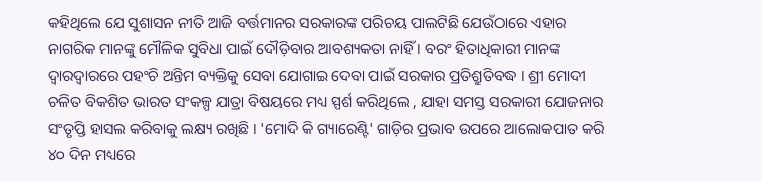କହିଥିଲେ ଯେ ସୁଶାସନ ନୀତି ଆଜି ବର୍ତ୍ତମାନର ସରକାରଙ୍କ ପରିଚୟ ପାଲଟିଛି ଯେଉଁଠାରେ ଏହାର ନାଗରିକ ମାନଙ୍କୁ ମୌଳିକ ସୁବିଧା ପାଇଁ ଦୌଡ଼ିବାର ଆବଶ୍ୟକତା ନାହିଁ । ବରଂ ହିତାଧିକାରୀ ମାନଙ୍କ ଦ୍ୱାରଦ୍ୱାରରେ ପହଂଚି ଅନ୍ତିମ ବ୍ୟକ୍ତିକୁ ସେବା ଯୋଗାଇ ଦେବା ପାଇଁ ସରକାର ପ୍ରତିଶ୍ରୁତିବଦ୍ଧ । ଶ୍ରୀ ମୋଦୀ ଚଳିତ ବିକଶିତ ଭାରତ ସଂକଳ୍ପ ଯାତ୍ରା ବିଷୟରେ ମଧ୍ୟ ସ୍ପର୍ଶ କରିଥିଲେ , ଯାହା ସମସ୍ତ ସରକାରୀ ଯୋଜନାର ସଂତୃପ୍ତି ହାସଲ କରିବାକୁ ଲକ୍ଷ୍ୟ ରଖିଛି । 'ମୋଦି କି ଗ୍ୟାରେଣ୍ଟି' ଗାଡ଼ିର ପ୍ରଭାବ ଉପରେ ଆଲୋକପାତ କରି ୪୦ ଦିନ ମଧ୍ୟରେ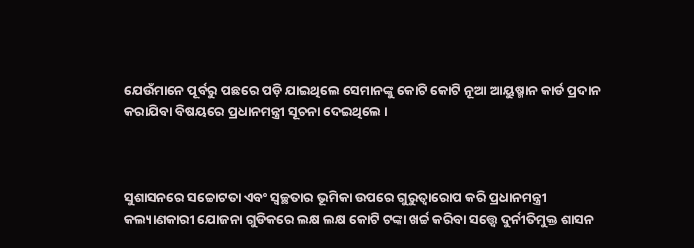ଯେଉଁମାନେ ପୂର୍ବରୁ ପଛରେ ପଡ଼ି ଯାଇଥିଲେ ସେମାନଙ୍କୁ କୋଟି କୋଟି ନୂଆ ଆୟୁଷ୍ମାନ କାର୍ଡ ପ୍ରଦାନ କରାଯିବା ବିଷୟରେ ପ୍ରଧାନମନ୍ତ୍ରୀ ସୂଚନା ଦେଇଥିଲେ ।



ସୁଶାସନରେ ସଚ୍ଚୋଟତା ଏବଂ ସ୍ୱଚ୍ଛତାର ଭୂମିକା ଉପରେ ଗୁରୁତ୍ୱାରୋପ କରି ପ୍ରଧାନମନ୍ତ୍ରୀ କଲ୍ୟାଣକାରୀ ଯୋଜନା ଗୁଡିକରେ ଲକ୍ଷ ଲକ୍ଷ କୋଟି ଟଙ୍କା ଖର୍ଚ୍ଚ କରିବା ସତ୍ତ୍ୱେ ଦୁର୍ନୀତିମୁକ୍ତ ଶାସନ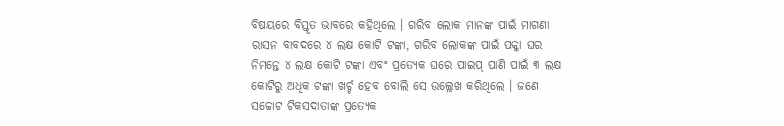ବିଷୟରେ ବିସ୍ତୃତ ଭାବରେ କହିଥିଲେ । ଗରିବ ଲୋକ ମାନଙ୍କ ପାଇଁ ମାଗଣା ରାସନ ବାବଦରେ ୪ ଲକ୍ଷ କୋଟି ଟଙ୍କା, ଗରିବ ଲୋକଙ୍କ ପାଇଁ ପକ୍କା ଘର ନିମନ୍ତେ ୪ ଲକ୍ଷ କୋଟି ଟଙ୍କା ଏବଂ ପ୍ରତ୍ୟେକ ଘରେ ପାଇପ୍ ପାଣି ପାଇଁ ୩ ଲକ୍ଷ କୋଟିରୁ ଅଧିକ ଟଙ୍କା ଖର୍ଚ୍ଚ ହେବ ବୋଲି ସେ ଉଲ୍ଲେଖ କରିଥିଲେ । ଜଣେ ସଚ୍ଚୋଟ ଟିକସଦାତାଙ୍କ ପ୍ରତ୍ୟେକ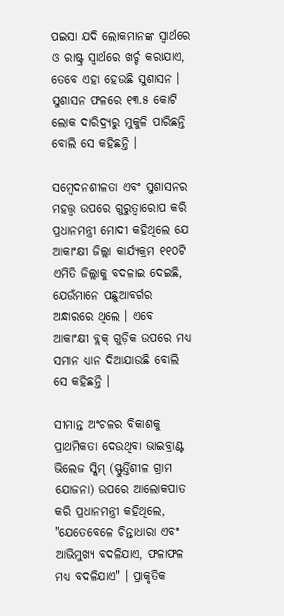ପଇସା ଯଦି ଲୋକମାନଙ୍କ ସ୍ୱାର୍ଥରେ ଓ ରାଷ୍ଟ୍ର ସ୍ୱାର୍ଥରେ ଖର୍ଚ୍ଚ କରାଯାଏ, ତେବେ ଏହା ହେଉଛି ସୁଶାସନ । ସୁଶାସନ ଫଳରେ ୧୩.୫ କୋଟି ଲୋକ ଦାରିଦ୍ର‌୍ୟରୁ ମୁକୁଳି ପାରିଛନ୍ତି ବୋଲି ସେ କହିଛନ୍ତି ।

ସମ୍ବେଦନଶୀଳତା ଏବଂ ସୁଶାସନର ମହତ୍ତ୍ୱ ଉପରେ ଗୁରୁତ୍ୱାରୋପ କରି ପ୍ରଧାନମନ୍ତ୍ରୀ ମୋଦୀ କହିଥିଲେ ଯେ ଆକାଂକ୍ଷୀ ଜିଲ୍ଲା କାର୍ଯ୍ୟକ୍ରମ ୧୧୦ଟି ଏମିତି ଜିଲ୍ଲାକୁ ବଦଳାଇ ଦେଇଛି, ଯେଉଁମାନେ ପଛୁଆବର୍ଗର ଅନ୍ଧାରରେ ଥିଲେ । ଏବେ ଆକାଂକ୍ଷୀ ବ୍ଲକ୍ ଗୁଡ଼ିକ ଉପରେ ମଧ୍ୟ ସମାନ ଧ୍ୟାନ ଦିଆଯାଉଛି ବୋଲି ସେ କହିଛନ୍ତି ।

ସୀମାନ୍ତ ଅଂଚଳର ବିକାଶକୁ ପ୍ରାଥମିକତା ଦେଉଥିବା ଭାଇବ୍ରାଣ୍ଟ ଭିଲେଜ ସ୍କିମ୍ (ସ୍ଫୁର୍ତ୍ତିଶୀଳ ଗ୍ରାମ ଯୋଜନା) ଉପରେ ଆଲୋକପାତ କରି ପ୍ରଧାନମନ୍ତ୍ରୀ କହିଥିଲେ, "ଯେତେବେଳେ ଚିନ୍ତାଧାରା ଏବଂ ଆଭିମୁଖ୍ୟ ବଦଳିଯାଏ, ଫଳାଫଳ ମଧ୍ୟ ବଦଳିଯାଏ" । ପ୍ରାକୃତିକ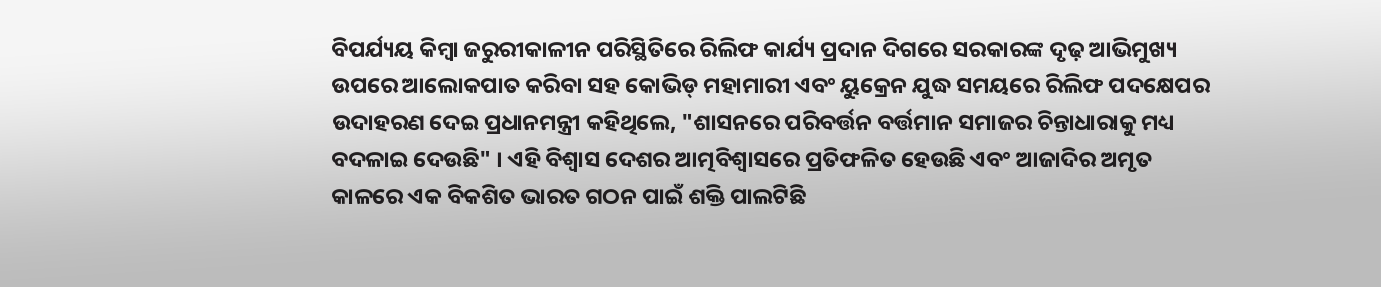ବିପର୍ଯ୍ୟୟ କିମ୍ବା ଜରୁରୀକାଳୀନ ପରିସ୍ଥିତିରେ ରିଲିଫ କାର୍ଯ୍ୟ ପ୍ରଦାନ ଦିଗରେ ସରକାରଙ୍କ ଦୃଢ଼ ଆଭିମୁଖ୍ୟ ଉପରେ ଆଲୋକପାତ କରିବା ସହ କୋଭିଡ୍ ମହାମାରୀ ଏବଂ ୟୁକ୍ରେନ ଯୁଦ୍ଧ ସମୟରେ ରିଲିଫ ପଦକ୍ଷେପର ଉଦାହରଣ ଦେଇ ପ୍ରଧାନମନ୍ତ୍ରୀ କହିଥିଲେ, "ଶାସନରେ ପରିବର୍ତ୍ତନ ବର୍ତ୍ତମାନ ସମାଜର ଚିନ୍ତାଧାରାକୁ ମଧ୍ୟ ବଦଳାଇ ଦେଉଛି" । ଏହି ବିଶ୍ୱାସ ଦେଶର ଆତ୍ମବିଶ୍ୱାସରେ ପ୍ରତିଫଳିତ ହେଉଛି ଏବଂ ଆଜାଦିର ଅମୃତ କାଳରେ ଏକ ବିକଶିତ ଭାରତ ଗଠନ ପାଇଁ ଶକ୍ତି ପାଲଟିଛି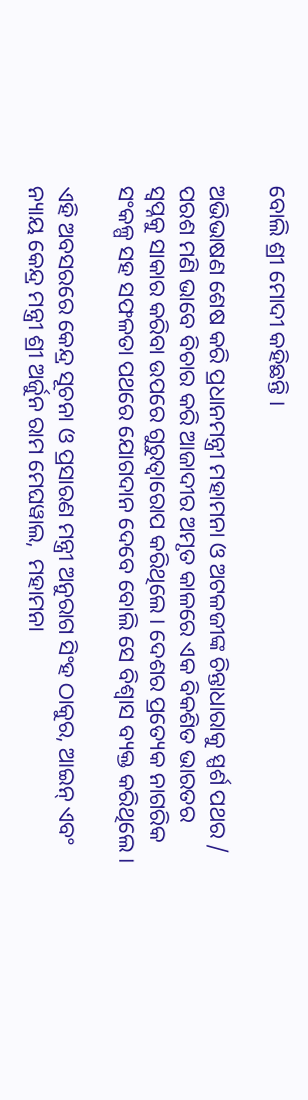ବୋଲି ଶ୍ରୀ ମୋଦୀ କହିଛନ୍ତି ।

ଅଭିଭାଷଣ ଶେଷ କରି ପ୍ରଧାନମନ୍ତ୍ରୀ ମହାମନା ଓ ଅଟଳଜୀଙ୍କ ଚିନ୍ତାଧାରାକୁ ସ୍ପର୍ଶ ପଥର / ପରଶ ମଣି ଭାବେ ବିଚାର କରି ଆଜାଦୀର ଅମୃତ କାଳରେ ଏକ ବିକଶିତ ଭାରତର ସ୍ୱପ୍ନକୁ ସାକାର କରିବା ଉପରେ ଗୁରୁତ୍ୱାରୋପ କରିଥିଲେ । ଦେଶର ପ୍ରତ୍ୟେକ ନାଗରିକ ସଂକଳ୍ପ ସହ ସଫଳତା ପଥରେ ଯୋଗଦାନ ଦେବେ ବୋଲି ସେ ବିଶ୍ୱାସ ବ୍ୟକ୍ତ କରିଥିଲେ ।

ଏହି ଅବସରରେ କେନ୍ଦ୍ର ସୂଚନା ଓ ପ୍ରସାରଣ ମନ୍ତ୍ରୀ ଅନୁରାଗ ସିଂହ ଠାକୁର, ଆଇନ୍ ଏବଂ ନ୍ୟାୟ କେନ୍ଦ୍ର ମନ୍ତ୍ରୀ ଶ୍ରୀ ଅର୍ଜୁନ ରାମ ମେଘୱାଲ,  ମହାମନା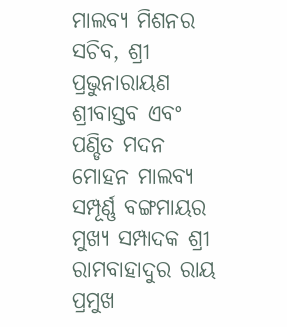ମାଲବ୍ୟ ମିଶନର ସଚିବ, ଶ୍ରୀ ପ୍ରଭୁନାରାୟଣ ଶ୍ରୀବାସ୍ତବ ଏବଂ ପଣ୍ଡିତ ମଦନ ମୋହନ ମାଲବ୍ୟ ସମ୍ପୂର୍ଣ୍ଣ ବଙ୍ଗମାୟର ମୁଖ୍ୟ ସମ୍ପାଦକ ଶ୍ରୀ ରାମବାହାଦୁର ରାୟ ପ୍ରମୁଖ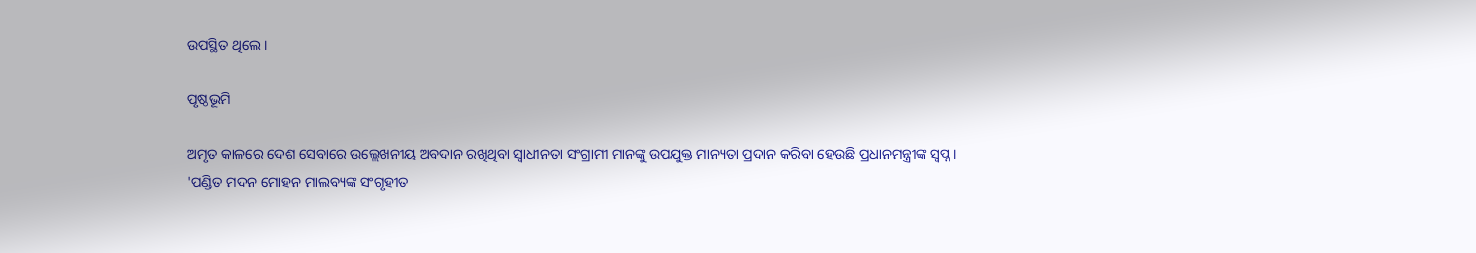ଉପସ୍ଥିତ ଥିଲେ ।

ପୃଷ୍ଠଭୂମି

ଅମୃତ କାଳରେ ଦେଶ ସେବାରେ ଉଲ୍ଲେଖନୀୟ ଅବଦାନ ରଖିଥିବା ସ୍ୱାଧୀନତା ସଂଗ୍ରାମୀ ମାନଙ୍କୁ ଉପଯୁକ୍ତ ମାନ୍ୟତା ପ୍ରଦାନ କରିବା ହେଉଛି ପ୍ରଧାନମନ୍ତ୍ରୀଙ୍କ ସ୍ୱପ୍ନ । 'ପଣ୍ଡିତ ମଦନ ମୋହନ ମାଲବ୍ୟଙ୍କ ସଂଗୃହୀତ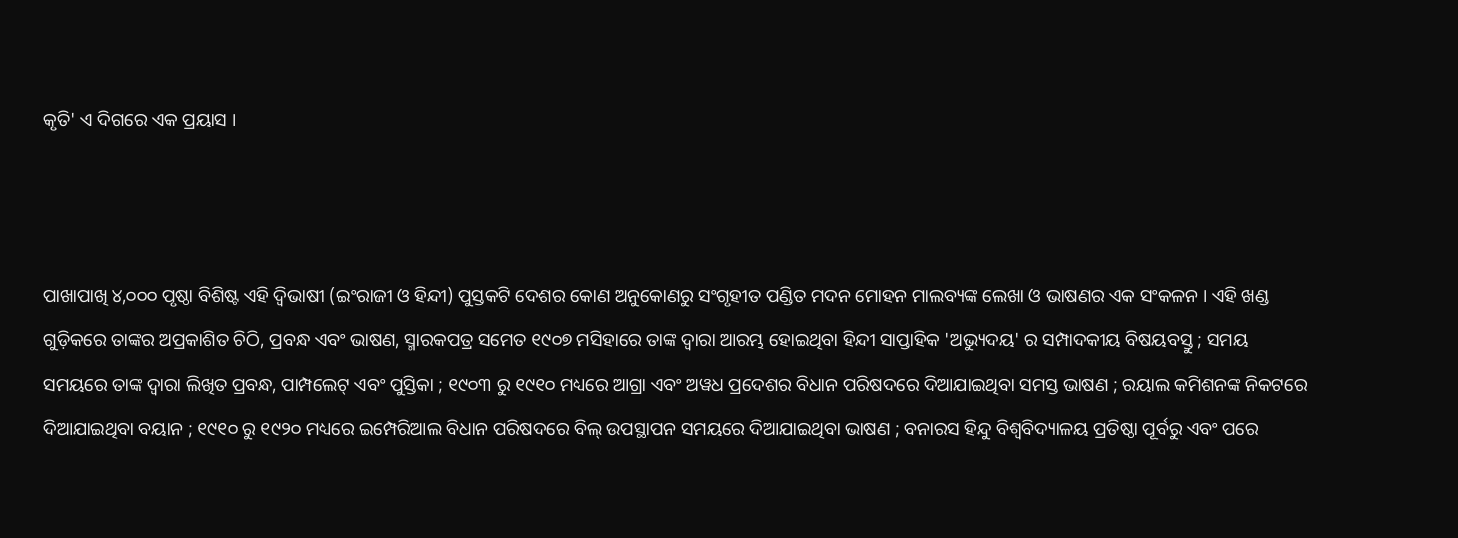କୃତି' ଏ ଦିଗରେ ଏକ ପ୍ରୟାସ ।



ପାଖାପାଖି ୪,୦୦୦ ପୃଷ୍ଠା ବିଶିଷ୍ଟ ଏହି ଦ୍ୱିଭାଷୀ (ଇଂରାଜୀ ଓ ହିନ୍ଦୀ) ପୁସ୍ତକଟି ଦେଶର କୋଣ ଅନୁକୋଣରୁ ସଂଗୃହୀତ ପଣ୍ଡିତ ମଦନ ମୋହନ ମାଲବ୍ୟଙ୍କ ଲେଖା ଓ ଭାଷଣର ଏକ ସଂକଳନ । ଏହି ଖଣ୍ଡ ଗୁଡ଼ିକରେ ତାଙ୍କର ଅପ୍ରକାଶିତ ଚିଠି, ପ୍ରବନ୍ଧ ଏବଂ ଭାଷଣ, ସ୍ମାରକପତ୍ର ସମେତ ୧୯୦୭ ମସିହାରେ ତାଙ୍କ ଦ୍ୱାରା ଆରମ୍ଭ ହୋଇଥିବା ହିନ୍ଦୀ ସାପ୍ତାହିକ 'ଅଭ୍ୟୁଦୟ' ର ସମ୍ପାଦକୀୟ ବିଷୟବସ୍ତୁ ; ସମୟ ସମୟରେ ତାଙ୍କ ଦ୍ୱାରା ଲିଖିତ ପ୍ରବନ୍ଧ, ପାମ୍ପଲେଟ୍ ଏବଂ ପୁସ୍ତିକା ; ୧୯୦୩ ରୁ ୧୯୧୦ ମଧ୍ୟରେ ଆଗ୍ରା ଏବଂ ଅୱଧ ପ୍ରଦେଶର ବିଧାନ ପରିଷଦରେ ଦିଆଯାଇଥିବା ସମସ୍ତ ଭାଷଣ ; ରୟାଲ କମିଶନଙ୍କ ନିକଟରେ ଦିଆଯାଇଥିବା ବୟାନ ; ୧୯୧୦ ରୁ ୧୯୨୦ ମଧ୍ୟରେ ଇମ୍ପେରିଆଲ ବିଧାନ ପରିଷଦରେ ବିଲ୍ ଉପସ୍ଥାପନ ସମୟରେ ଦିଆଯାଇଥିବା ଭାଷଣ ; ବନାରସ ହିନ୍ଦୁ ବିଶ୍ୱବିଦ୍ୟାଳୟ ପ୍ରତିଷ୍ଠା ପୂର୍ବରୁ ଏବଂ ପରେ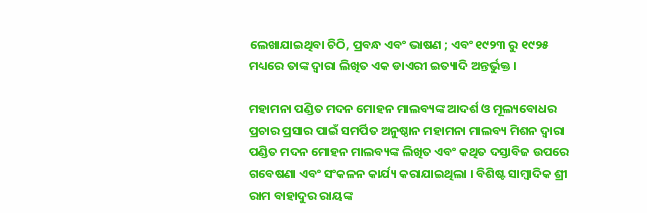ଲେଖାଯାଇଥିବା ଚିଠି, ପ୍ରବନ୍ଧ ଏବଂ ଭାଷଣ ; ଏବଂ ୧୯୨୩ ରୁ ୧୯୨୫ ମଧ୍ୟରେ ତାଙ୍କ ଦ୍ୱାରା ଲିଖିତ ଏକ ଡାଏରୀ ଇତ୍ୟାଦି ଅନ୍ତର୍ଭୁକ୍ତ ।

ମହାମନା ପଣ୍ଡିତ ମଦନ ମୋହନ ମାଲବ୍ୟଙ୍କ ଆଦର୍ଶ ଓ ମୂଲ୍ୟବୋଧର ପ୍ରଚାର ପ୍ରସାର ପାଇଁ ସମର୍ପିତ ଅନୁଷ୍ଠାନ ମହାମନା ମାଲବ୍ୟ ମିଶନ ଦ୍ୱାରା ପଣ୍ଡିତ ମଦନ ମୋହନ ମାଲବ୍ୟଙ୍କ ଲିଖିତ ଏବଂ କଥିତ ଦସ୍ତାବିଜ ଉପରେ ଗବେଷଣା ଏବଂ ସଂକଳନ କାର୍ଯ୍ୟ କରାଯାଇଥିଲା । ବିଶିଷ୍ଟ ସାମ୍ବାଦିକ ଶ୍ରୀ ରାମ ବାହାଦୁର ରାୟଙ୍କ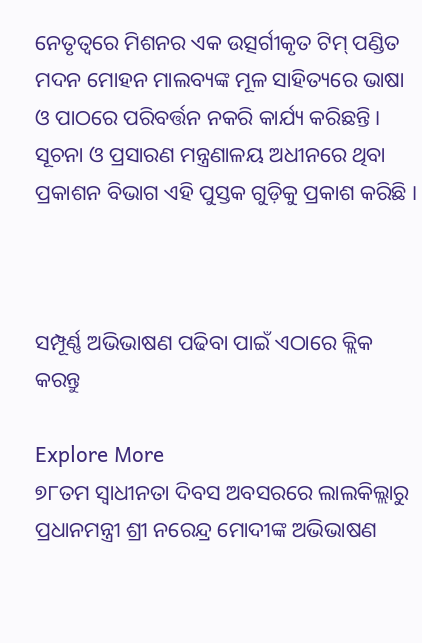ନେତୃତ୍ୱରେ ମିଶନର ଏକ ଉତ୍ସର୍ଗୀକୃତ ଟିମ୍ ପଣ୍ଡିତ ମଦନ ମୋହନ ମାଲବ୍ୟଙ୍କ ମୂଳ ସାହିତ୍ୟରେ ଭାଷା ଓ ପାଠରେ ପରିବର୍ତ୍ତନ ନକରି କାର୍ଯ୍ୟ କରିଛନ୍ତି । ସୂଚନା ଓ ପ୍ରସାରଣ ମନ୍ତ୍ରଣାଳୟ ଅଧୀନରେ ଥିବା ପ୍ରକାଶନ ବିଭାଗ ଏହି ପୁସ୍ତକ ଗୁଡ଼ିକୁ ପ୍ରକାଶ କରିଛି ।



ସମ୍ପୂର୍ଣ୍ଣ ଅଭିଭାଷଣ ପଢିବା ପାଇଁ ଏଠାରେ କ୍ଲିକ କରନ୍ତୁ

Explore More
୭୮ତମ ସ୍ୱାଧୀନତା ଦିବସ ଅବସରରେ ଲାଲକିଲ୍ଲାରୁ ପ୍ରଧାନମନ୍ତ୍ରୀ ଶ୍ରୀ ନରେନ୍ଦ୍ର ମୋଦୀଙ୍କ ଅଭିଭାଷଣ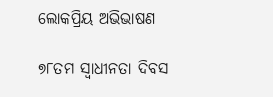ଲୋକପ୍ରିୟ ଅଭିଭାଷଣ

୭୮ତମ ସ୍ୱାଧୀନତା ଦିବସ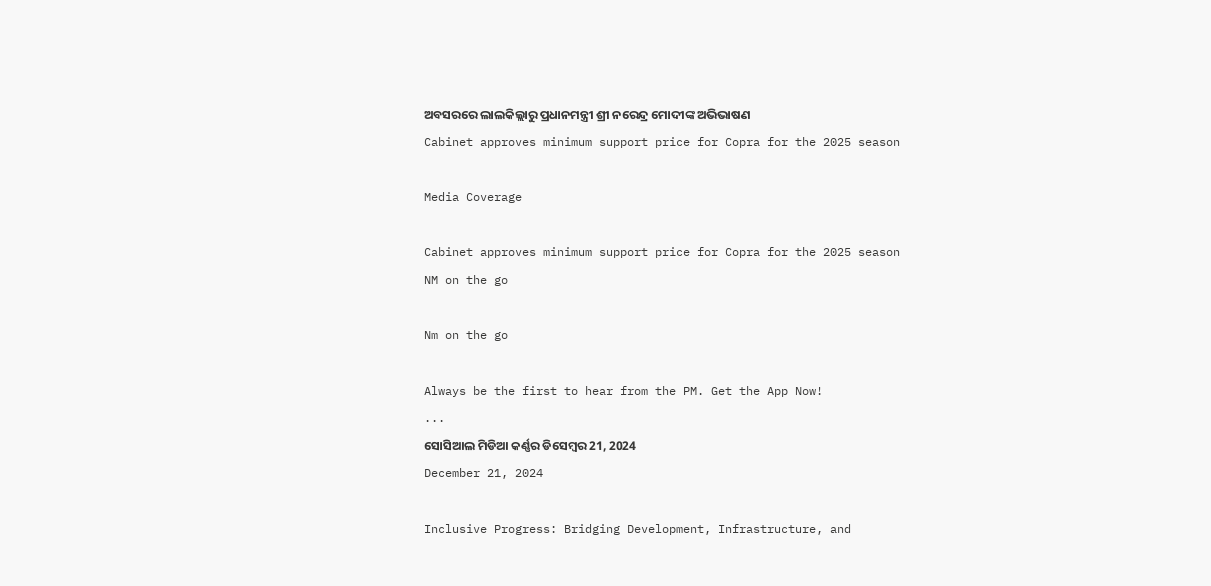ଅବସରରେ ଲାଲକିଲ୍ଲାରୁ ପ୍ରଧାନମନ୍ତ୍ରୀ ଶ୍ରୀ ନରେନ୍ଦ୍ର ମୋଦୀଙ୍କ ଅଭିଭାଷଣ
Cabinet approves minimum support price for Copra for the 2025 season

Media Coverage

Cabinet approves minimum support price for Copra for the 2025 season
NM on the go

Nm on the go

Always be the first to hear from the PM. Get the App Now!
...
ସୋସିଆଲ ମିଡିଆ କର୍ଣ୍ଣର ଡିସେମ୍ବର 21, 2024
December 21, 2024

Inclusive Progress: Bridging Development, Infrastructure, and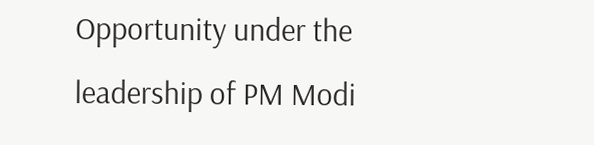Opportunity under the leadership of PM Modi